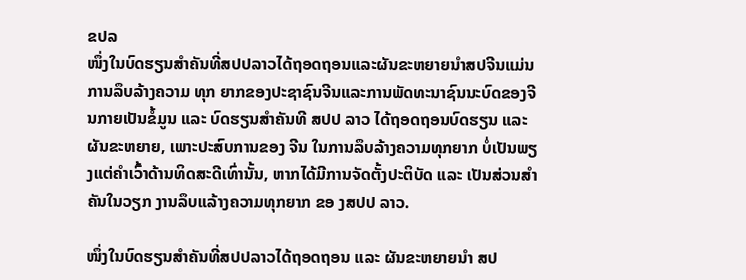ຂປລ
ໜຶ່ງໃນບົດຮຽນສຳຄັນທີ່ສປປລາວໄດ້ຖອດຖອນແລະຜັນຂະຫຍາຍນໍາສປຈີນແມ່ນການລຶບລ້າງຄວາມ ທຸກ ຍາກຂອງປະຊາຊົນຈີນແລະການພັດທະນາຊົນນະບົດຂອງຈີນກາຍເປັນຂໍ້ມູນ ແລະ ບົດຮຽນສໍາຄັນທີ ສປປ ລາວ ໄດ້ຖອດຖອນບົດຮຽນ ແລະ ຜັນຂະຫຍາຍ, ເພາະປະສົບການຂອງ ຈີນ ໃນການລຶບລ້າງຄວາມທຸກຍາກ ບໍ່ເປັນພຽງແຕ່ຄໍາເວົ້າດ້ານທິດສະດີເທົ່ານັ້ນ, ຫາກໄດ້ມີການຈັດຕັ້ງປະຕິບັດ ແລະ ເປັນສ່ວນສໍາຄັນໃນວຽກ ງານລຶບແລ້າງຄວາມທຸກຍາກ ຂອ ງສປປ ລາວ.

ໜຶ່ງໃນບົດຮຽນສຳຄັນທີ່ສປປລາວໄດ້ຖອດຖອນ ແລະ ຜັນຂະຫຍາຍນໍາ ສປ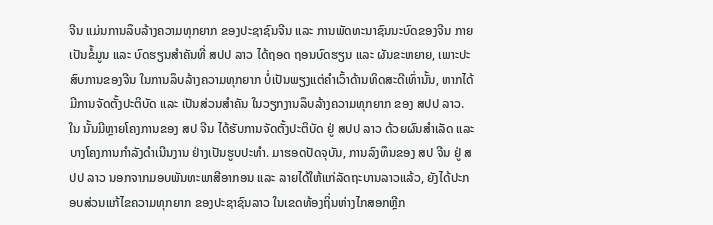ຈີນ ແມ່ນການລຶບລ້າງຄວາມທຸກຍາກ ຂອງປະຊາຊົນຈີນ ແລະ ການພັດທະນາຊົນນະບົດຂອງຈີນ ກາຍເປັນຂໍ້ມູນ ແລະ ບົດຮຽນສໍາຄັນທີ່ ສປປ ລາວ ໄດ້ຖອດ ຖອນບົດຮຽນ ແລະ ຜັນຂະຫຍາຍ, ເພາະປະສົບການຂອງຈີນ ໃນການລຶບລ້າງຄວາມທຸກຍາກ ບໍ່ເປັນພຽງແຕ່ຄໍາເວົ້າດ້ານທິດສະດີເທົ່ານັ້ນ, ຫາກໄດ້ມີການຈັດຕັ້ງປະຕິບັດ ແລະ ເປັນສ່ວນສໍາຄັນ ໃນວຽກງານລຶບລ້າງຄວາມທຸກຍາກ ຂອງ ສປປ ລາວ. ໃນ ນັ້ນມີຫຼາຍໂຄງການຂອງ ສປ ຈີນ ໄດ້ຮັບການຈັດຕັ້ງປະຕິບັດ ຢູ່ ສປປ ລາວ ດ້ວຍຜົນສຳເລັດ ແລະ ບາງໂຄງການກຳລັງດຳເນີນງານ ຢ່າງເປັນຮູບປະທຳ. ມາຮອດປັດຈຸບັນ, ການລົງທຶນຂອງ ສປ ຈີນ ຢູ່ ສປປ ລາວ ນອກຈາກມອບພັນທະພາສີອາກອນ ແລະ ລາຍໄດ້ໃຫ້ແກ່ລັດຖະບານລາວແລ້ວ, ຍັງໄດ້ປະກອບສ່ວນແກ້ໄຂຄວາມທຸກຍາກ ຂອງປະຊາຊົນລາວ ໃນເຂດທ້ອງຖິ່ນຫ່າງໄກສອກຫຼີກ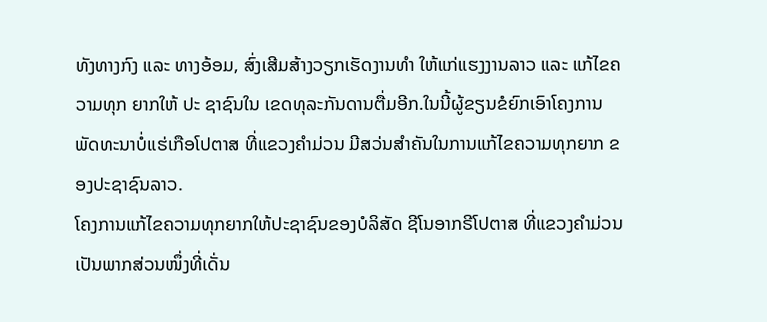ທັງທາງກົງ ແລະ ທາງອ້ອມ, ສົ່ງເສີມສ້າງວຽກເຮັດງານທຳ ໃຫ້ແກ່ແຮງງານລາວ ແລະ ແກ້ໄຂຄວາມທຸກ ຍາກໃຫ້ ປະ ຊາຊົນໃນ ເຂດທຸລະກັນດານຕື່ມອີກ.ໃນນີ້ຜູ້ຂຽນຂໍຍົກເອົາໂຄງການ ພັດທະນາບໍ່ແຮ່ເກືອໂປຕາສ ທີ່ແຂວງຄຳມ່ວນ ມີສວ່ນສຳຄັນໃນການແກ້ໄຂຄວາມທຸກຍາກ ຂອງປະຊາຊົນລາວ.
ໂຄງການແກ້ໄຂຄວາມທຸກຍາກໃຫ້ປະຊາຊົນຂອງບໍລິສັດ ຊີໂນອາກຣີໂປຕາສ ທີ່ແຂວງຄຳມ່ວນ ເປັນພາກສ່ວນໜຶ່ງທີ່ເດັ່ນ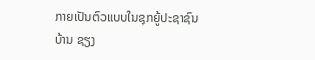ກາຍເປັນຕົວແບບໃນຊຸກຍູ້ປະຊາຊົນ ບ້ານ ຊຽງ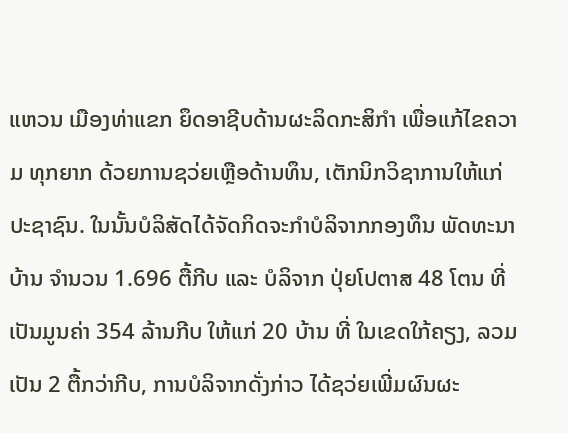ແຫວນ ເມືອງທ່າແຂກ ຍຶດອາຊີບດ້ານຜະລິດກະສິກໍາ ເພື່ອແກ້ໄຂຄວາມ ທຸກຍາກ ດ້ວຍການຊວ່ຍເຫຼືອດ້ານທຶນ, ເຕັກນິກວິຊາການໃຫ້ແກ່ປະຊາຊົນ. ໃນນັ້ນບໍລິສັດໄດ້ຈັດກິດຈະກຳບໍລິຈາກກອງທຶນ ພັດທະນາບ້ານ ຈຳນວນ 1.696 ຕື້ກີບ ແລະ ບໍລິຈາກ ປຸ່ຍໂປຕາສ 48 ໂຕນ ທີ່ເປັນມູນຄ່າ 354 ລ້ານກີບ ໃຫ້ແກ່ 20 ບ້ານ ທີ່ ໃນເຂດໃກ້ຄຽງ, ລວມເປັນ 2 ຕື້ກວ່າກີບ, ການບໍລິຈາກດັ່ງກ່າວ ໄດ້ຊວ່ຍເພີ່ມຜົນຜະ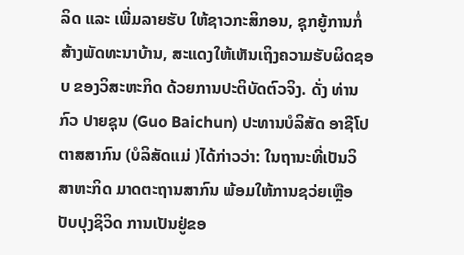ລິດ ແລະ ເພີ່ມລາຍຮັບ ໃຫ້ຊາວກະສິກອນ, ຊຸກຍູ້ການກໍ່ສ້າງພັດທະນາບ້ານ, ສະແດງໃຫ້ເຫັນເຖິງຄວາມຮັບຜິດຊອບ ຂອງວິສະຫະກິດ ດ້ວຍການປະຕິບັດຕົວຈິງ. ດັ່ງ ທ່ານ ກົວ ປາຍຊຸນ (Guo Baichun) ປະທານບໍລິສັດ ອາຊີໂປຕາສສາກົນ (ບໍລິສັດແມ່ )ໄດ້ກ່າວວ່າ: ໃນຖານະທີ່ເປັນວິສາຫະກິດ ມາດຕະຖານສາກົນ ພ້ອມໃຫ້ການຊວ່ຍເຫຼືອປັບປຸງຊິວິດ ການເປັນຢູ່ຂອ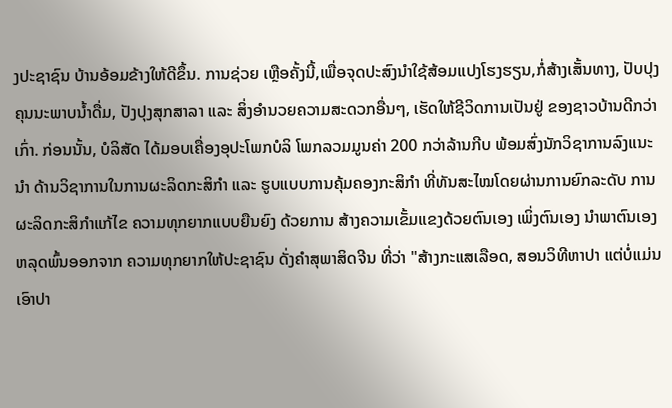ງປະຊາຊົນ ບ້ານອ້ອມຂ້າງໃຫ້ດີຂຶ້ນ. ການຊ່ວຍ ເຫຼືອຄັ້ງນີ້,ເພື່ອຈຸດປະສົງນຳໃຊ້ສ້ອມແປງໂຮງຮຽນ,ກໍ່ສ້າງເສັ້ນທາງ, ປັບປຸງຄຸນນະພາບນ້ຳດື່ມ, ປັງປຸງສຸກສາລາ ແລະ ສິ່ງອຳນວຍຄວາມສະດວກອື່ນໆ, ເຮັດໃຫ້ຊີວິດການເປັນຢູ່ ຂອງຊາວບ້ານດີກວ່າເກົ່າ. ກ່ອນນັ້ນ, ບໍລິສັດ ໄດ້ມອບເຄື່ອງອຸປະໂພກບໍລິ ໂພກລວມມູນຄ່າ 200 ກວ່າລ້ານກີບ ພ້ອມສົ່ງນັກວິຊາການລົງແນະນໍາ ດ້ານວິຊາການໃນການຜະລິດກະສິກໍາ ແລະ ຮູບແບບການຄຸ້ມຄອງກະສິກຳ ທີ່ທັນສະໄໝໂດຍຜ່ານການຍົກລະດັບ ການຜະລິດກະສິກຳແກ້ໄຂ ຄວາມທຸກຍາກແບບຍືນຍົງ ດ້ວຍການ ສ້າງຄວາມເຂັ້ມແຂງດ້ວຍຕົນເອງ ເພິ່ງຕົນເອງ ນໍາພາຕົນເອງຫລຸດພົ້ນອອກຈາກ ຄວາມທຸກຍາກໃຫ້ປະຊາຊົນ ດັ່ງຄໍາສຸພາສິດຈີນ ທີ່ວ່າ "ສ້າງກະແສເລືອດ, ສອນວິທີຫາປາ ແຕ່ບໍ່ແມ່ນເອົາປາ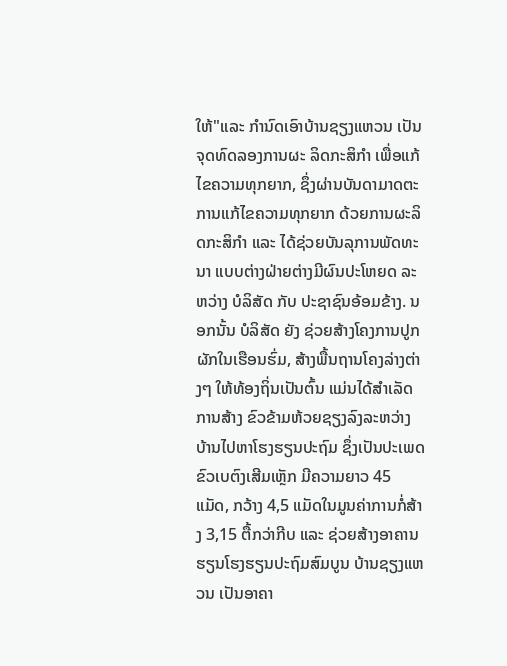ໃຫ້"ແລະ ກຳນົດເອົາບ້ານຊຽງແຫວນ ເປັນຈຸດທົດລອງການຜະ ລິດກະສິກໍາ ເພື່ອແກ້ໄຂຄວາມທຸກຍາກ, ຊຶ່ງຜ່ານບັນດາມາດຕະການແກ້ໄຂຄວາມທຸກຍາກ ດ້ວຍການຜະລິດກະສິກໍາ ແລະ ໄດ້ຊ່ວຍບັນລຸການພັດທະນາ ແບບຕ່າງຝ່າຍຕ່າງມີຜົນປະໂຫຍດ ລະຫວ່າງ ບໍລິສັດ ກັບ ປະຊາຊົນອ້ອມຂ້າງ. ນອກນັ້ນ ບໍລິສັດ ຍັງ ຊ່ວຍສ້າງໂຄງການປູກຜັກໃນເຮືອນຮົ່ມ, ສ້າງພື້ນຖານໂຄງລ່າງຕ່າງໆ ໃຫ້ທ້ອງຖິ່ນເປັນຕົ້ນ ແມ່ນໄດ້ສຳເລັດການສ້າງ ຂົວຂ້າມຫ້ວຍຊຽງລົງລະຫວ່າງ ບ້ານໄປຫາໂຮງຮຽນປະຖົມ ຊຶ່ງເປັນປະເພດຂົວເບຕົງເສີມເຫຼັກ ມີຄວາມຍາວ 45 ແມັດ, ກວ້າງ 4,5 ແມັດໃນມູນຄ່າການກໍ່ສ້າງ 3,15 ຕື້ກວ່າກີບ ແລະ ຊ່ວຍສ້າງອາຄານຮຽນໂຮງຮຽນປະຖົມສົມບູນ ບ້ານຊຽງແຫວນ ເປັນອາຄາ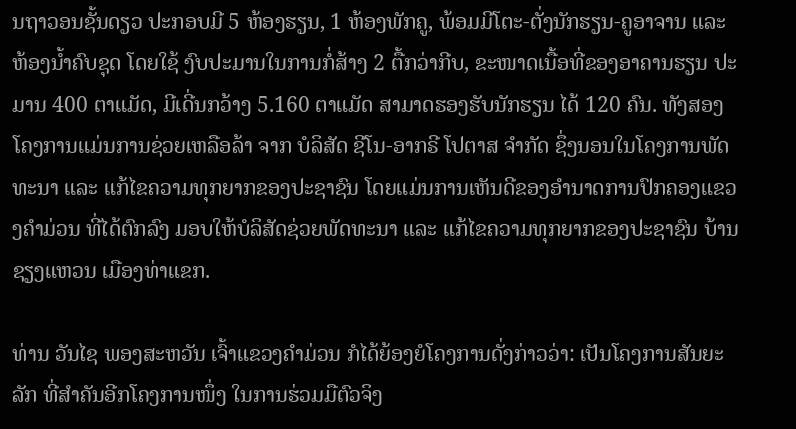ນຖາວອນຊັ້ນດຽວ ປະກອບມີ 5 ຫ້ອງຮຽນ, 1 ຫ້ອງພັກຄູ, ພ້ອມມີໂຕະ-ຕັ່ງນັກຮຽນ-ຄູອາຈານ ແລະ ຫ້ອງນໍ້າຄົບຊຸດ ໂດຍໃຊ້ ງົບປະມານໃນການກໍ່ສ້າງ 2 ຕື້ກວ່າກີບ, ຂະໜາດເນື້ອທີ່ຂອງອາຄານຮຽນ ປະມານ 400 ຕາແມັດ, ມີເດີ່ນກວ້າງ 5.160 ຕາແມັດ ສາມາດຮອງຮັບນັກຮຽນ ໄດ້ 120 ຄົນ. ທັງສອງໂຄງການແມ່ນການຊ່ວຍເຫລືອລ້າ ຈາກ ບໍລິສັດ ຊີໂນ-ອາກຣີ ໂປຕາສ ຈຳກັດ ຊຶ່ງນອນໃນໂຄງການພັດທະນາ ແລະ ແກ້ໄຂຄວາມທຸກຍາກຂອງປະຊາຊົນ ໂດຍແມ່ນການເຫັນດີຂອງອຳນາດການປົກຄອງແຂວງຄຳມ່ວນ ທີ່ໄດ້ຕົກລົງ ມອບໃຫ້ບໍລິສັດຊ່ວຍພັດທະນາ ແລະ ແກ້ໄຂຄວາມທຸກຍາກຂອງປະຊາຊົນ ບ້ານຊຽງແຫວນ ເມືອງທ່າແຂກ.

ທ່ານ ວັນໄຊ ພອງສະຫວັນ ເຈົ້າແຂວງຄໍາມ່ວນ ກໍໄດ້ຍ້ອງຍໍໂຄງການດັ່ງກ່າວວ່າ: ເປັນໂຄງການສັນຍະລັກ ທີ່ສຳຄັນອີກໂຄງການໜຶ່ງ ໃນການຮ່ວມມືຕົວຈິງ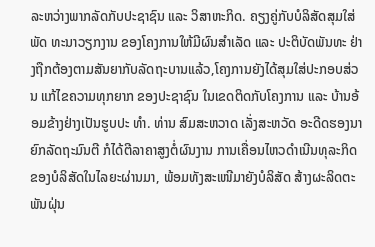ລະຫວ່າງພາກລັດກັບປະຊາຊົນ ແລະ ວິສາຫະກິດ. ຄຽງຄູ່ກັບບໍລິສັດສຸມໃສ່ພັດ ທະນາວຽກງານ ຂອງໂຄງການໃຫ້ມີຜົນສຳເລັດ ແລະ ປະຕິບັດພັນທະ ຢ່າງຖືກຕ້ອງຕາມສັນຍາກັບລັດຖະບານແລ້ວ,ໂຄງການຍັງໄດ້ສຸມໃສ່ປະກອບສ່ວນ ແກ້ໄຂຄວາມທຸກຍາກ ຂອງປະຊາຊົນ ໃນເຂດຕິດກັບໂຄງການ ແລະ ບ້ານອ້ອມຂ້າງຢ່າງເປັນຮູບປະ ທຳ. ທ່ານ ສົມສະຫວາດ ເລັ່ງສະຫວັດ ອະດີດຮອງນາຍົກລັດຖະມົນຕີ ກໍໄດ້ຕີລາຄາສູງຕໍ່ຜົນງານ ການເຄື່ອນໄຫວດໍາເນີນທຸລະກິດ ຂອງບໍລິສັດໃນໄລຍະຜ່ານມາ, ພ້ອມທັງສະເໜີມາຍັງບໍລິສັດ ສ້າງຜະລິດຕະພັນຝຸ່ນ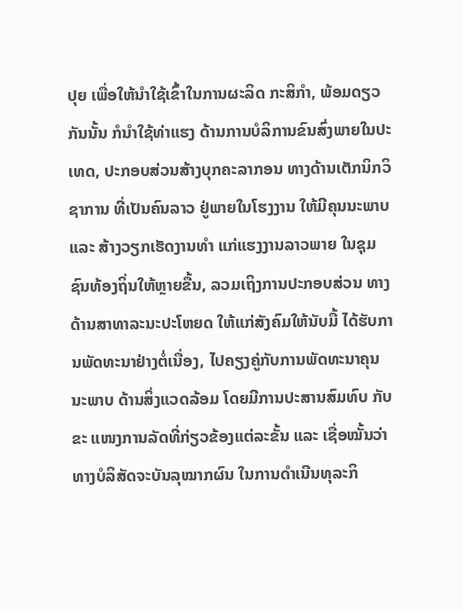ປຸຍ ເພື່ອໃຫ້ນໍາໃຊ້ເຂົ້າໃນການຜະລິດ ກະສິກໍາ, ພ້ອມດຽວກັນນັ້ນ ກໍນໍາໃຊ້ທ່າແຮງ ດ້ານການບໍລິການຂົນສົ່ງພາຍໃນປະເທດ, ປະກອບສ່ວນສ້າງບຸກຄະລາກອນ ທາງດ້ານເຕັກນິກວິຊາການ ທີ່ເປັນຄົນລາວ ຢູ່ພາຍໃນໂຮງງານ ໃຫ້ມີຄຸນນະພາບ ແລະ ສ້າງວຽກເຮັດງານທໍາ ແກ່ແຮງງານລາວພາຍ ໃນຊຸມຊົນທ້ອງຖິ່ນໃຫ້ຫຼາຍຂື້ນ, ລວມເຖິງການປະກອບສ່ວນ ທາງດ້ານສາທາລະນະປະໂຫຍດ ໃຫ້ແກ່ສັງຄົມໃຫ້ນັບມື້ ໄດ້ຮັບການພັດທະນາຢ່າງຕໍ່ເນື່ອງ, ໄປຄຽງຄູ່ກັບການພັດທະນາຄຸນນະພາບ ດ້ານສິ່ງແວດລ້ອມ ໂດຍມີການປະສານສົມທົບ ກັບຂະ ແໜງການລັດທີ່ກ່ຽວຂ້ອງແຕ່ລະຂັ້ນ ແລະ ເຊື່ອໝັ້ນວ່າ ທາງບໍລິສັດຈະບັນລຸໝາກຜົນ ໃນການດໍາເນີນທຸລະກິ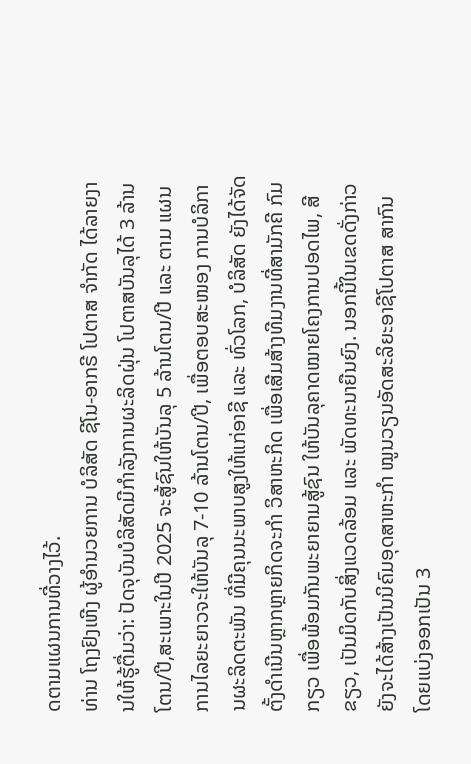ດຕາມແຜນການທີ່ວາງໄວ້.
ທ່ານ ໂຖງຢົງເຫີງ ຜູ້ອໍານວຍການ ບໍລິສັດ ຊີໂນ-ອາກຣີ ໂປຕາສ ຈໍາກັດ ໄດ້ລາຍງານໃຫ້ຮູ້ຕື່ມວ່າ: ປັດຈຸບັນບໍລິສັດມີກຳລັງການຜະລິດຝຸ່ນ ໂປຕາສບັນລຸໄດ້ 3 ລ້ານໂຕນ/ປີ,ສະເພາະໃນປີ 2025 ຈະສູ້ຊົນໃຫ້ບັນລຸ 5 ລ້ານໂຕນ/ປີ ແລະ ຕາມ ແຜນການໄລຍະຍາວຈະໃຫ້ບັນລຸ 7-10 ລ້ານໂຕນ/ປີ, ເພື່ອຕອບສະໜອງ ການບໍລິການຜະລິດຕະພັນ ທີ່ມີຄຸນນະພາບສູງໃຫ້ແກ່ອາຊີ ແລະ ທົ່ວໂລກ, ບໍລິສັດ ຍັງໄດ້ຈັດຕັ້ງດຳເນີນຫຼາກຫຼາຍກິດຈະກຳ ວິສາຫະກິດ ເພື່ອເສີມສ້າງທີມງານທີ່ສາມັກຄີ ກົມກຽວ ເພື່ອພ້ອມກັນພະຍາຍາມສູ້ຊົນ ໃຫ້ບັນລຸຄາດໝາຍໂຄງການປອດໄພ, ສີຂຽວ, ເປັນມິດກັບສິ່ງແວດລ້ອມ ແລະ ພັດທະນາຍືນຍົງ. ນອກນີ້ໃນເຂດດັ່ງກ່າວ ຍັງຈະໄດ້ສ້າງເປັນນິຄົມອຸດສາຫະກຳ ໝູນວຽນອັດສະລິຍະອາຊີໂປຕາສ ສາກົນ ໂດຍແບ່ງອອກເປັນ 3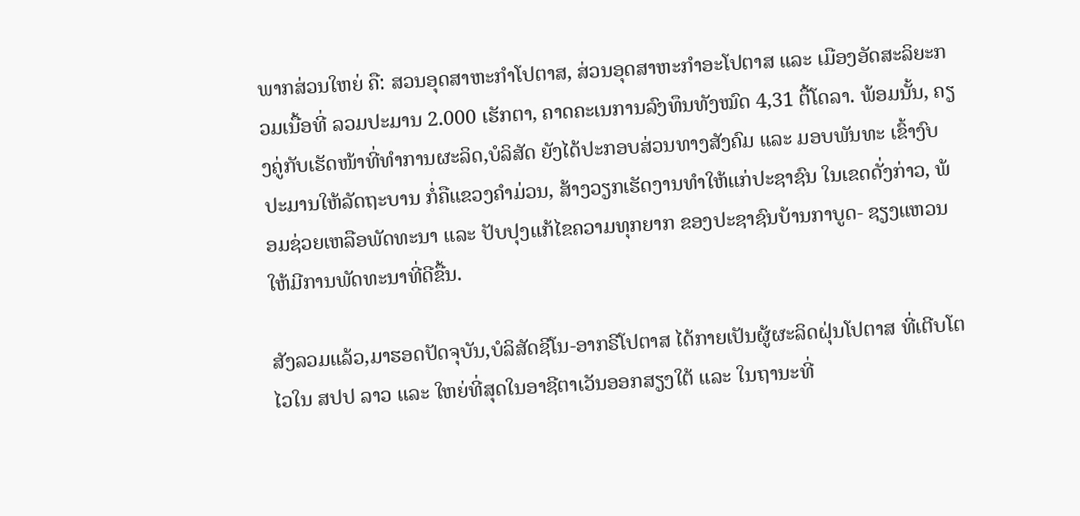ພາກສ່ວນໃຫຍ່ ຄື: ສວນອຸດສາຫະກຳໂປຕາສ, ສ່ວນອຸດສາຫະກຳອະໂປຕາສ ແລະ ເມືອງອັດສະລິຍະກວມເນື້ອທີ່ ລວມປະມານ 2.000 ເຮັກຕາ, ຄາດຄະເນການລົງທຶນທັງໝົດ 4,31 ຕື້ໂດລາ. ພ້ອມນັ້ນ, ຄຽງຄູ່ກັບເຮັດໜ້າທີ່ທຳການຜະລິດ,ບໍລິສັດ ຍັງໄດ້ປະກອບສ່ວນທາງສັງຄົມ ແລະ ມອບພັນທະ ເຂົ້າງົບປະມານໃຫ້ລັດຖະບານ ກໍ່ຄືແຂວງຄໍາມ່ວນ, ສ້າງວຽກເຮັດງານທຳໃຫ້ແກ່ປະຊາຊົນ ໃນເຂດດັ່ງກ່າວ, ພ້ອມຊ່ວຍເຫລືອພັດທະນາ ແລະ ປັບປຸງແກ້ໄຂຄວາມທຸກຍາກ ຂອງປະຊາຊົນບ້ານກາບູດ- ຊຽງແຫວນ ໃຫ້ມີການພັດທະນາທີ່ດີຂື້ນ.

ສັງລວມແລ້ວ,ມາຮອດປັດຈຸບັນ,ບໍລິສັດຊີໂນ-ອາກຣີໂປຕາສ ໄດ້ກາຍເປັນຜູ້ຜະລິດຝຸ່ນໂປຕາສ ທີ່ເຕີບໂຕໄວໃນ ສປປ ລາວ ແລະ ໃຫຍ່ທີ່ສຸດໃນອາຊີຕາເວັນອອກສຽງໃຕ້ ແລະ ໃນຖານະທີ່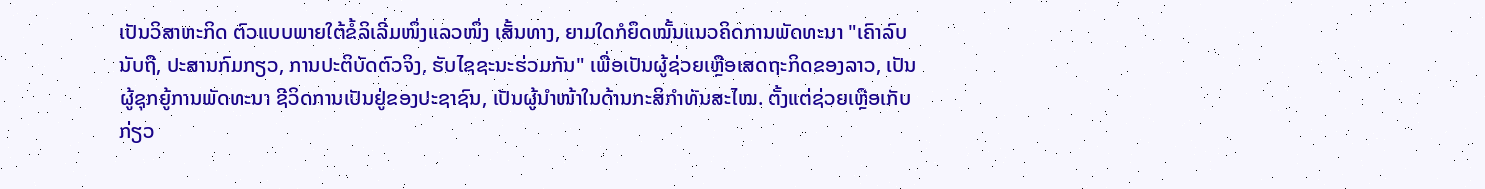ເປັນວິສາຫະກິດ ຕົວແບບພາຍໃຕ້ຂໍ້ລິເລີ່ມໜຶ່ງແລວໜຶ່ງ ເສັ້ນທາງ, ຍາມໃດກໍຍຶດໝັ້ນແນວຄິດການພັດທະນາ "ເຄົາລົບນັບຖື, ປະສານກົມກຽວ, ການປະຕິບັດຕົວຈິງ, ຮັບໄຊຊະນະຮ່ວມກັນ" ເພື່ອເປັນຜູ້ຊ່ວຍເຫຼືອເສດຖະກິດຂອງລາວ, ເປັນຜູ້ຊຸກຍູ້ການພັດທະນາ ຊີວິດການເປັນຢູ່ຂອງປະຊາຊົນ, ເປັນຜູ້ນໍາໜ້າໃນດ້ານກະສິກໍາທັນສະໄໝ. ຕັ້ງແຕ່ຊ່ວຍເຫຼືອເກັບກ່ຽວ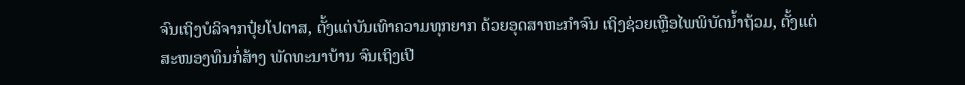ຈົນເຖິງບໍລິຈາກປຸ໋ຍໂປຕາສ, ຕັ້ງແຕ່ບັນເທົາຄວາມທຸກຍາກ ດ້ວຍອຸດສາຫະກຳຈົນ ເຖິງຊ່ວຍເຫຼືອໄພພິບັດນ້ຳຖ້ວມ, ຕັ້ງແຕ່ສະໜອງທຶນກໍ່ສ້າງ ພັດທະນາບ້ານ ຈົນເຖິງເປີ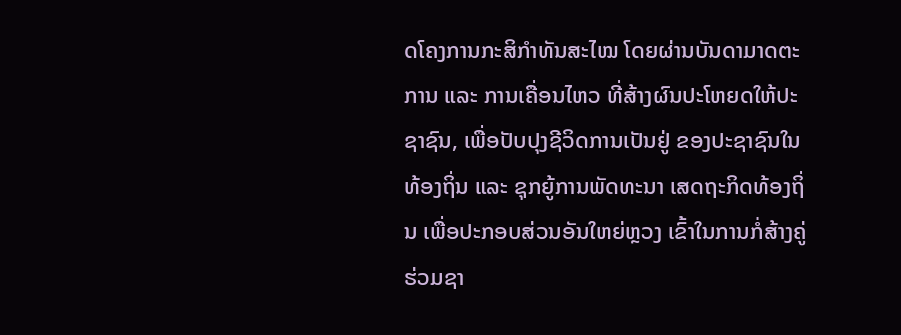ດໂຄງການກະສິກຳທັນສະໄໝ ໂດຍຜ່ານບັນດາມາດຕະການ ແລະ ການເຄື່ອນໄຫວ ທີ່ສ້າງຜົນປະໂຫຍດໃຫ້ປະຊາຊົນ, ເພື່ອປັບປຸງຊີວິດການເປັນຢູ່ ຂອງປະຊາຊົນໃນທ້ອງຖິ່ນ ແລະ ຊຸກຍູ້ການພັດທະນາ ເສດຖະກິດທ້ອງຖິ່ນ ເພື່ອປະກອບສ່ວນອັນໃຫຍ່ຫຼວງ ເຂົ້າໃນການກໍ່ສ້າງຄູ່ຮ່ວມຊາ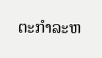ຕະກຳລະຫ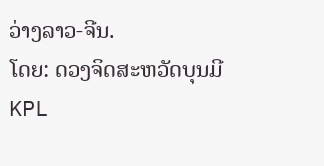ວ່າງລາວ-ຈີນ.
ໂດຍ: ດວງຈິດສະຫວັດບຸນມີ
KPL